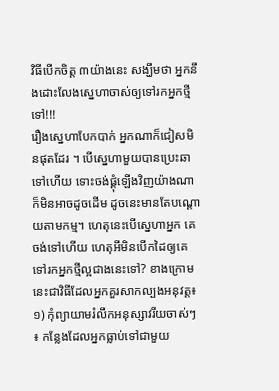វិធីបើកចិត្ត ៣យ៉ាងនេះ សង្ឃឹមថា អ្នកនឹងដោះលែងស្នេហាចាស់ឲ្យទៅរកអ្នកថ្មីទៅ!!!
រឿងស្នេហាបែកបាក់ អ្នកណាក៏ជៀសមិនផុតដែរ ។ បើស្នេហាមួយបានប្រេះឆាទៅហើយ ទោះចង់ផ្គុំឡើងវិញយ៉ាងណាក៏មិនអាចដូចដើម ដូចនេះមានតែបណ្ដោយតាមកម្ម។ ហេតុនេះបើស្នេហាអ្នក គេចង់ទៅហើយ ហេតុអីមិនបើកដៃឲ្យគេទៅរកអ្នកថ្មីល្អជាងនេះទៅ? ខាងក្រោមនេះជាវិធីដែលអ្នកគួរសាកល្បងអនុវត្ត៖
១) កុំព្យាយាមរំលឹកអនុស្សាវរីយចាស់ៗ ៖ កន្លែងដែលអ្នកធ្លាប់ទៅជាមួយ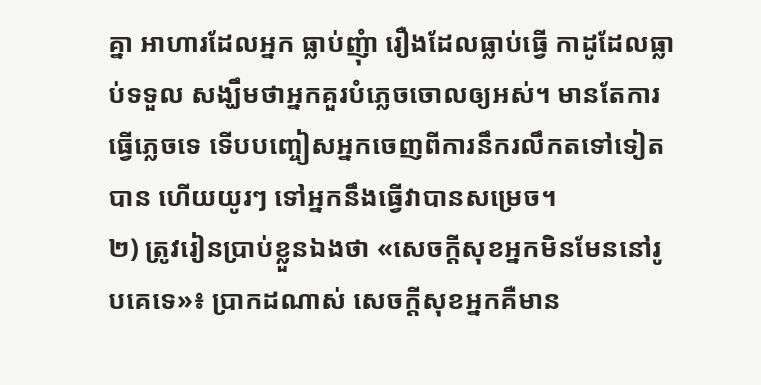គ្នា អាហារដែលអ្នក ធ្លាប់ញុំា រឿងដែលធ្លាប់ធ្វើ កាដូដែលធ្លាប់ទទួល សង្ឃឹមថាអ្នកគួរបំភ្លេចចោលឲ្យអស់។ មានតែការធ្វើភ្លេចទេ ទើបបញ្ចៀសអ្នកចេញពីការនឹករលឹកតទៅទៀតបាន ហើយយូរៗ ទៅអ្នកនឹងធ្វើវាបានសម្រេច។
២) ត្រូវរៀនប្រាប់ខ្លួនឯងថា «សេចក្ដីសុខអ្នកមិនមែននៅរូបគេទេ»៖ ប្រាកដណាស់ សេចក្ដីសុខអ្នកគឺមាន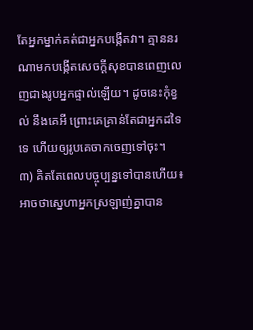តែអ្នកម្នាក់គត់ជាអ្នកបង្កើតវា។ គ្មាននរណាមកបង្កើតសេចក្ដីសុខបានពេញលេញជាងរូបអ្នកផ្ទាល់ឡើយ។ ដូចនេះកុំខ្វល់ នឹងគេអី ព្រោះគេគ្រាន់តែជាអ្នកដទៃ ទេ ហើយឲ្យរូបគេចាកចេញទៅចុះ។
៣) គិតតែពេលបច្ចុប្បន្នទៅបានហើយ៖ អាចថាស្នេហាអ្នកស្រឡាញ់គ្នាបាន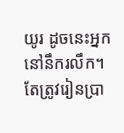យូរ ដូចនេះអ្នកនៅនឹករលឹក។ តែត្រូវរៀនប្រា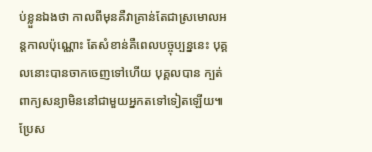ប់ខ្លួនឯងថា កាលពីមុនគឺវាគ្រាន់តែជាស្រមោលអន្តកាលប៉ុណ្ណោះ តែសំខាន់គឺពេលបច្ចុប្បន្ននេះ បុគ្គលនោះបានចាកចេញទៅហើយ បុគ្គលបាន ក្បត់ពាក្យសន្យាមិននៅជាមួយអ្នកតទៅទៀតឡើយ៕
ប្រែស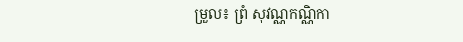ម្រួល៖ ព្រំ សុវណ្ណកណ្ណិកា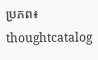ប្រភព៖ thoughtcatalog